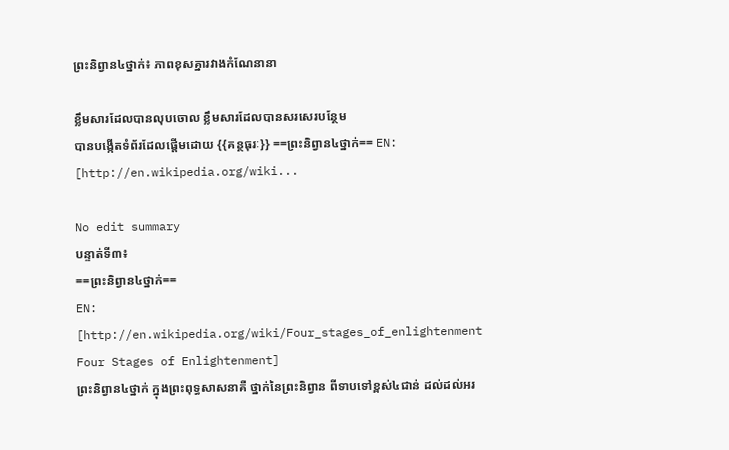ព្រះនិព្វាន៤ថ្នាក់៖ ភាពខុសគ្នារវាងកំណែនានា

ខ្លឹមសារដែលបានលុបចោល ខ្លឹមសារដែលបានសរសេរបន្ថែម
បានបង្កើតទំព័រដែលផ្ដើមដោយ {{គន្ថធុរៈ}} ==ព្រះនិព្វាន៤ថ្នាក់== EN: [http://en.wikipedia.org/wiki...

No edit summary
បន្ទាត់ទី៣៖
==ព្រះនិព្វាន៤ថ្នាក់==
EN: [http://en.wikipedia.org/wiki/Four_stages_of_enlightenment Four Stages of Enlightenment]
ព្រះនិព្វាន៤ថ្នាក់ ក្នុងព្រះពុទ្ធសាសនាគឺ ថ្នាក់នៃព្រះនិព្វាន ពីទាបទៅខ្ពស់៤ជាន់ ដល់ដល់អរ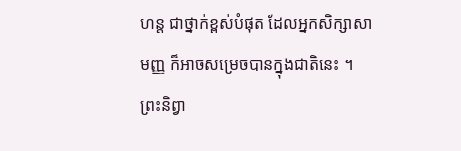ហន្ត ជាថ្នាក់ខ្ពស់បំផុត ដែលអ្នកសិក្សាសាមញ្ញ ក៏អាចសម្រេចបានក្នុងជាតិនេះ ។ ព្រះនិព្វា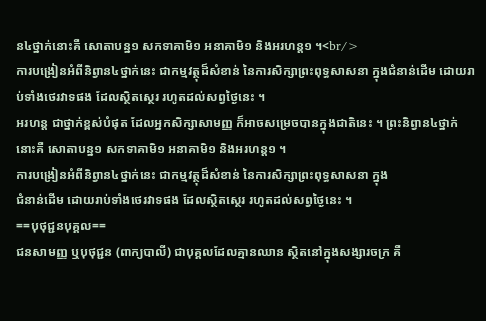ន៤ថ្នាក់នោះគឺ សោតាបន្ន១ សកទាគាមិ១ អនាគាមិ១ និងអរហន្ត១ ។<br/>
ការបង្រៀនអំពីនិព្វាន៤ថ្នាក់នេះ ជាកម្មវត្ថុដ៏សំខាន់ នៃការសិក្សាព្រះពុទ្ធសាសនា ក្នុងជំនាន់ដើម ដោយរាប់ទាំងថេរវាទផង ដែលស្ថិតស្ថេរ រហូតដល់សព្វថ្ងៃនេះ ។
អរហន្ត ជាថ្នាក់ខ្ពស់បំផុត ដែលអ្នកសិក្សាសាមញ្ញ ក៏អាចសម្រេចបានក្នុងជាតិនេះ ។ ព្រះនិព្វាន៤ថ្នាក់នោះគឺ សោតាបន្ន១ សកទាគាមិ១ អនាគាមិ១ និងអរហន្ត១ ។
ការបង្រៀនអំពីនិព្វាន៤ថ្នាក់នេះ ជាកម្មវត្ថុដ៏សំខាន់ នៃការសិក្សាព្រះពុទ្ធសាសនា ក្នុង
ជំនាន់ដើម ដោយរាប់ទាំងថេរវាទផង ដែលស្ថិតស្ថេរ រហូតដល់សព្វថ្ងៃនេះ ។
==បុថុជ្ជនបុគ្គល==
ជនសាមញ្ញ ឬបុថុជ្ជន (ពាក្យបាលី) ជាបុគ្គលដែលគ្មានឈាន ស្ថិតនៅក្នុងសង្សារចក្រ គឺ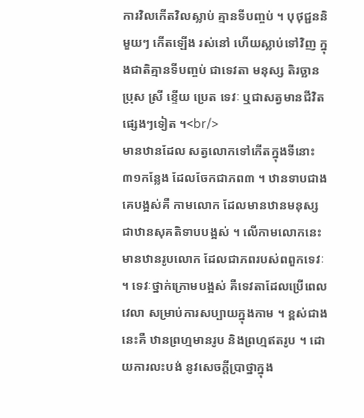ការវិលកើតវិលស្លាប់ គ្មានទីបញ្ចប់ ។ បុថុជ្ជននិមួយៗ កើតឡើង រស់នៅ ហើយស្លាប់ទៅវិញ ក្នុងជាតិគ្មានទីបញ្ចប់ ជាទេវតា មនុស្ស តិរច្ឆាន ប្រុស ស្រី ខ្ទើយ ប្រេត ទេវៈ ឬជាសត្វមានជីវិតផ្សេងៗទៀត ។<br/>
មានឋានដែល សត្វលោកទៅកើតក្នុងទីនោះ ៣១កន្លែង ដែលចែកជាភព៣ ។ ឋានទាបជាងគេបង្អស់គឺ កាមលោក ដែលមានឋានមនុស្ស ជាឋានសុគតិទាបបង្អស់ ។ លើកាមលោកនេះ មានឋានរូបលោក ដែលជាភពរបស់ពពួកទេវៈ ។ ទេវៈថ្នាក់ក្រោមបង្អស់ គឺទេវតាដែលប្រើពេលវេលា សម្រាប់ការសប្បាយក្នុងកាម ។ ខ្ពស់ជាងនេះគឺ ឋានព្រហ្មមានរូប និងព្រហ្មឥតរូប ។ ដោយការលះបង់ នូវសេចក្តីប្រាថ្នាក្នុង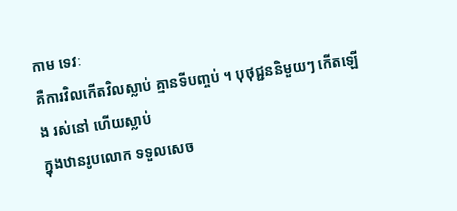កាម ទេវៈ
គឺការវិលកើតវិលស្លាប់ គ្មានទីបញ្ចប់ ។ បុថុជ្ជននិមួយៗ កើតឡើង រស់នៅ ហើយស្លាប់
ក្នុងឋានរូបលោក ទទួលសេច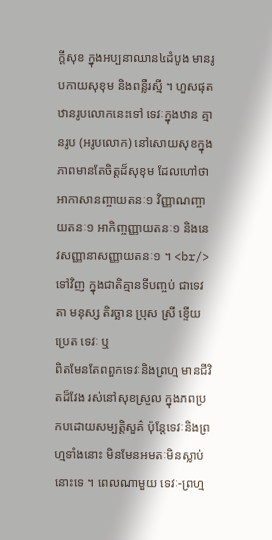ក្តីសុខ ក្នុងអប្បនាឈាន៤ដំបូង មានរូបកាយសុខុម និងពន្លឺរស្មី ។ ហួសផុតឋានរូបលោកនេះទៅ ទេវៈក្នុងឋាន គ្មានរូប (អរូបលោក) នៅសោយសុខក្នុងភាពមានតែចិត្តដ៏សុខុម ដែលហៅថា អាកាសានញ្ចាយតនៈ១ វិញ្ញាណញ្ចាយតនៈ១ អាកិញ្ចញ្ញាយតនៈ១ និងនេវសញ្ញានាសញ្ញាយតនៈ១ ។ <br/>
ទៅវិញ ក្នុងជាតិគ្មានទីបញ្ចប់ ជាទេវតា មនុស្ស តិរច្ឆាន ប្រុស ស្រី ខ្ទើយ ប្រេត ទេវៈ ឬ
ពិតមែនតែពពួកទេវៈនិងព្រហ្ម មានជីវិតដ៏វែង រស់នៅសុខស្រួល ក្នុងភពប្រកបដោយសម្បត្តិសួគ៌ ប៉ុន្តែទេវៈនិងព្រហ្មទាំងនោះ មិនមែនអមតៈមិនស្លាប់នោះទេ ។ ពេលណាមួយ ទេវៈ-ព្រហ្ម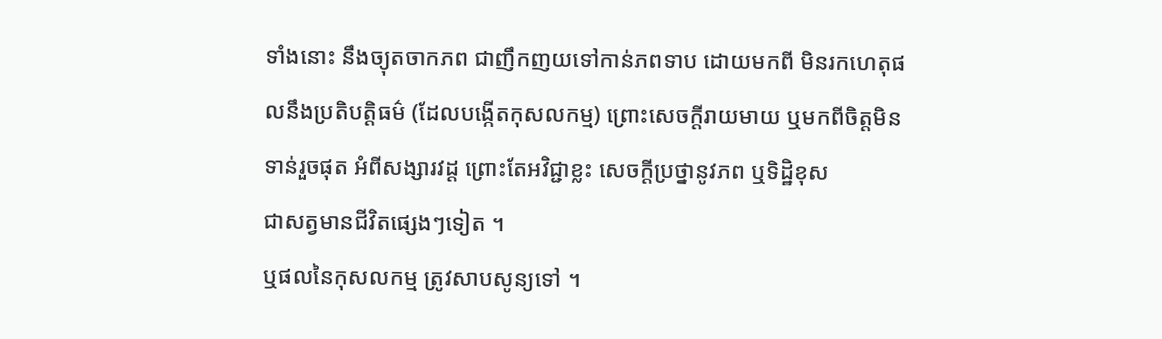ទាំងនោះ នឹងច្យុតចាកភព ជាញឹកញយទៅកាន់ភពទាប ដោយមកពី មិនរកហេតុផលនឹងប្រតិបត្តិធម៌ (ដែលបង្កើតកុសលកម្ម) ព្រោះសេចក្តីរាយមាយ ឬមកពីចិត្តមិនទាន់រួចផុត អំពីសង្សារវដ្ត ព្រោះតែអវិជ្ជាខ្លះ សេចក្តីប្រថ្នានូវភព ឬទិដ្ឋិខុស
ជាសត្វមានជីវិតផ្សេងៗទៀត ។
ឬផលនៃកុសលកម្ម ត្រូវសាបសូន្យទៅ ។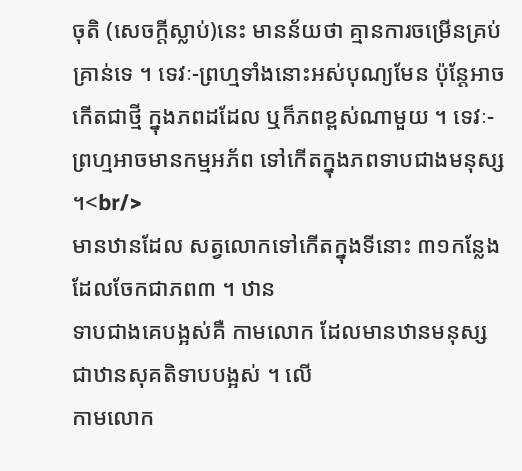ចុតិ (សេចក្តីស្លាប់)នេះ មានន័យថា គ្មានការចម្រើនគ្រប់គ្រាន់ទេ ។ ទេវៈ-ព្រហ្មទាំងនោះអស់បុណ្យមែន ប៉ុន្តែអាចកើតជាថ្មី ក្នុងភពដដែល ឬក៏ភពខ្ពស់ណាមួយ ។ ទេវៈ-ព្រហ្មអាចមានកម្មអភ័ព ទៅកើតក្នុងភពទាបជាងមនុស្ស ។<br/>
មានឋានដែល សត្វលោកទៅកើតក្នុងទីនោះ ៣១កន្លែង ដែលចែកជាភព៣ ។ ឋាន
ទាបជាងគេបង្អស់គឺ កាមលោក ដែលមានឋានមនុស្ស ជាឋានសុគតិទាបបង្អស់ ។ លើ
កាមលោក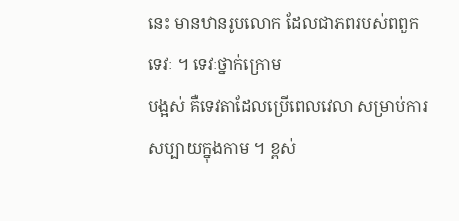នេះ មានឋានរូបលោក ដែលជាភពរបស់ពពួកទេវៈ ។ ទេវៈថ្នាក់ក្រោម
បង្អស់ គឺទេវតាដែលប្រើពេលវេលា សម្រាប់ការសប្បាយក្នុងកាម ។ ខ្ពស់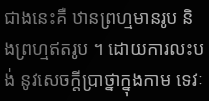ជាងនេះគឺ ឋានព្រហ្មមានរូប និងព្រហ្មឥតរូប ។ ដោយការលះបង់ នូវសេចក្តីប្រាថ្នាក្នុងកាម ទេវៈ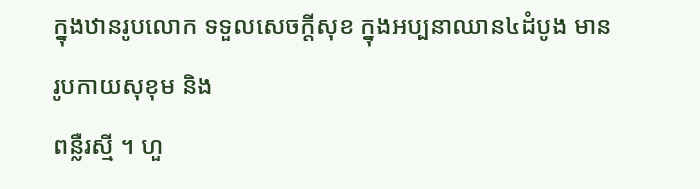ក្នុងឋានរូបលោក ទទួលសេចក្តីសុខ ក្នុងអប្បនាឈាន៤ដំបូង មានរូបកាយសុខុម និង
ពន្លឺរស្មី ។ ហួ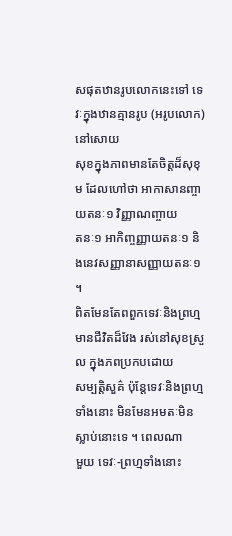សផុតឋានរូបលោកនេះទៅ ទេវៈក្នុងឋានគ្មានរូប (អរូបលោក) នៅសោយ
សុខក្នុងភាពមានតែចិត្តដ៏សុខុម ដែលហៅថា អាកាសានញ្ចាយតនៈ១ វិញ្ញាណញ្ចាយ
តនៈ១ អាកិញ្ចញ្ញាយតនៈ១ និងនេវសញ្ញានាសញ្ញាយតនៈ១ ។
ពិតមែនតែពពួកទេវៈនិងព្រហ្ម មានជីវិតដ៏វែង រស់នៅសុខស្រួល ក្នុងភពប្រកបដោយ
សម្បត្តិសួគ៌ ប៉ុន្តែទេវៈនិងព្រហ្មទាំងនោះ មិនមែនអមតៈមិនស្លាប់នោះទេ ។ ពេលណា
មួយ ទេវៈ-ព្រហ្មទាំងនោះ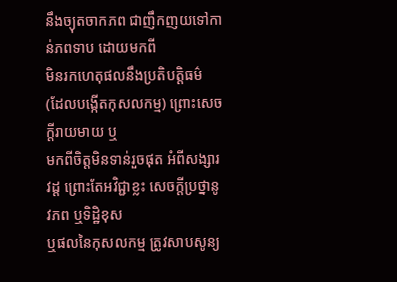នឹងច្យុតចាកភព ជាញឹកញយទៅកាន់ភពទាប ដោយមកពី
មិនរកហេតុផលនឹងប្រតិបត្តិធម៌ (ដែលបង្កើតកុសលកម្ម) ព្រោះសេចក្តីរាយមាយ ឬ
មកពីចិត្តមិនទាន់រួចផុត អំពីសង្សារវដ្ត ព្រោះតែអវិជ្ជាខ្លះ សេចក្តីប្រថ្នានូវភព ឬទិដ្ឋិខុស
ឬផលនៃកុសលកម្ម ត្រូវសាបសូន្យ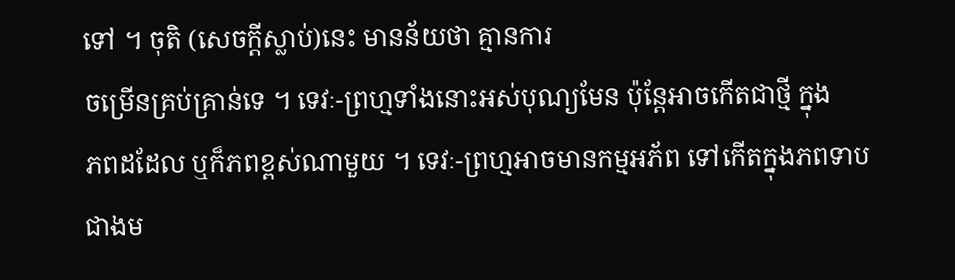ទៅ ។ ចុតិ (សេចក្តីស្លាប់)នេះ មានន័យថា គ្មានការ
ចម្រើនគ្រប់គ្រាន់ទេ ។ ទេវៈ-ព្រហ្មទាំងនោះអស់បុណ្យមែន ប៉ុន្តែអាចកើតជាថ្មី ក្នុង
ភពដដែល ឬក៏ភពខ្ពស់ណាមួយ ។ ទេវៈ-ព្រហ្មអាចមានកម្មអភ័ព ទៅកើតក្នុងភពទាប
ជាងម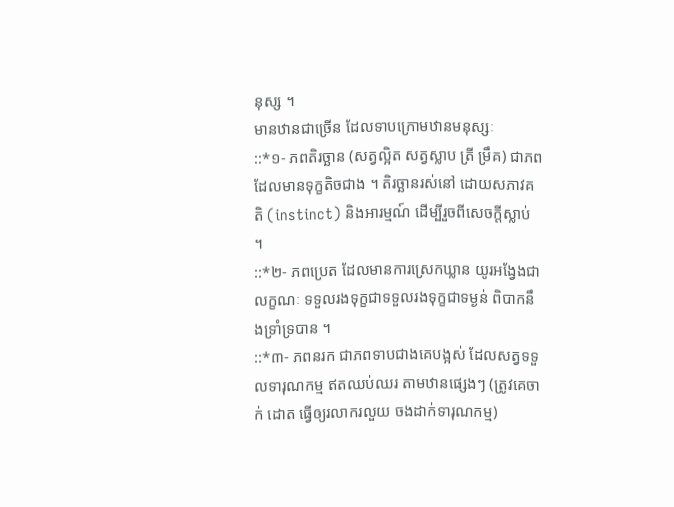នុស្ស ។
មានឋានជាច្រើន ដែលទាបក្រោមឋានមនុស្សៈ
::*១- ភពតិរច្ឆាន (សត្វល្អិត សត្វស្លាប ត្រី ម្រឹគ) ជាភពដែលមានទុក្ខតិចជាង ។ តិរច្ឆានរស់នៅ ដោយសភាវគតិ (instinct) និងអារម្មណ៍ ដើម្បីរួចពីសេចក្តីស្លាប់ ។
::*២- ភពប្រេត ដែលមានការស្រេកឃ្លាន យូរអង្វែងជាលក្ខណៈ ទទួលរងទុក្ខជាទទួលរងទុក្ខជាទម្ងន់ ពិបាកនឹងទ្រាំទ្របាន ។
::*៣- ភពនរក ជាភពទាបជាងគេបង្អស់ ដែលសត្វទទួលទារុណកម្ម ឥតឈប់ឈរ តាមឋានផ្សេងៗ (ត្រូវគេចាក់ ដោត ធ្វើឲ្យរលាករលួយ ចងដាក់ទារុណកម្ម)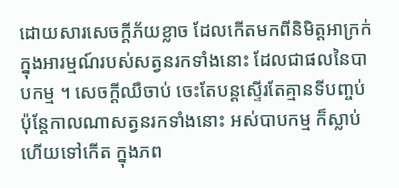ដោយសារសេចក្តីភ័យខ្លាច ដែលកើតមកពីនិមិត្តអាក្រក់ ក្នុងអារម្មណ៍របស់សត្វនរកទាំងនោះ ដែលជាផលនៃបាបកម្ម ។ សេចក្តីឈឺចាប់ ចេះតែបន្តស្ទើរតែគ្មានទីបញ្ចប់ ប៉ុន្តែកាលណាសត្វនរកទាំងនោះ អស់បាបកម្ម ក៏ស្លាប់ហើយទៅកើត ក្នុងភព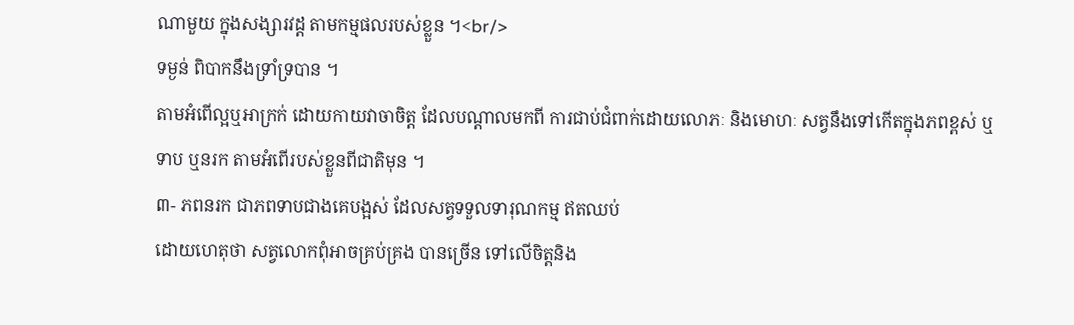ណាមួយ ក្នុងសង្សារវដ្ត តាមកម្មផលរបស់ខ្លួន ។<br/>
ទម្ងន់ ពិបាកនឹងទ្រាំទ្របាន ។
តាមអំពើល្អឬអាក្រក់ ដោយកាយវាចាចិត្ត ដែលបណ្តាលមកពី ការជាប់ជំពាក់ដោយលោភៈ និងមោហៈ សត្វនឹងទៅកើតក្នុងភពខ្ពស់ ឬទាប ឬនរក តាមអំពើរបស់ខ្លួនពីជាតិមុន ។
៣- ភពនរក ជាភពទាបជាងគេបង្អស់ ដែលសត្វទទួលទារុណកម្ម ឥតឈប់
ដោយហេតុថា សត្វលោកពុំអាចគ្រប់គ្រង បានច្រើន ទៅលើចិត្តនិង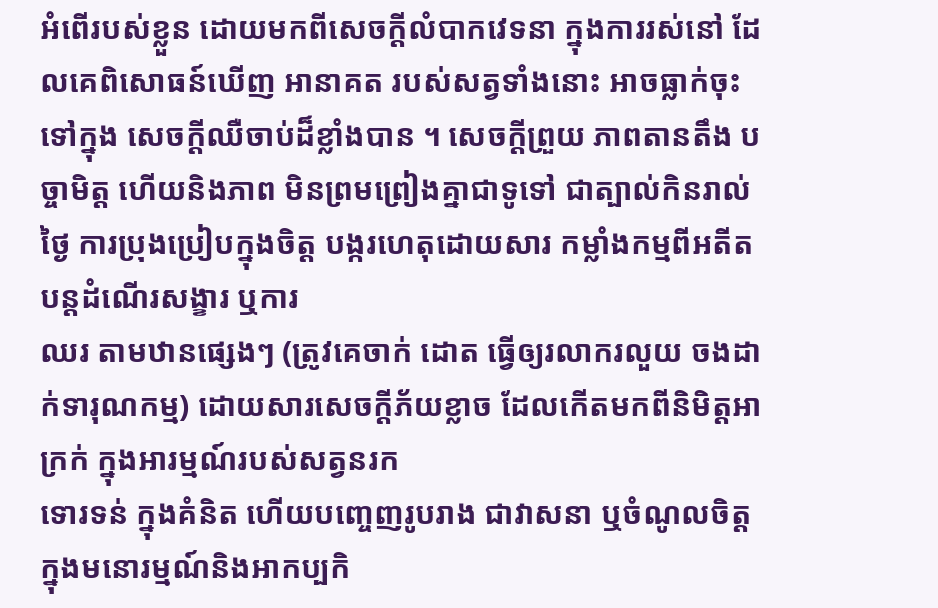អំពើរបស់ខ្លួន ដោយមកពីសេចក្តីលំបាកវេទនា ក្នុងការរស់នៅ ដែលគេពិសោធន៍ឃើញ អានាគត របស់សត្វទាំងនោះ អាចធ្លាក់ចុះទៅក្នុង សេចក្តីឈឺចាប់ដ៏ខ្លាំងបាន ។ សេចក្តីព្រួយ ភាពតានតឹង បច្ចាមិត្ត ហើយនិងភាព មិនព្រមព្រៀងគ្នាជាទូទៅ ជាត្បាល់កិនរាល់ថ្ងៃ ការប្រុងប្រៀបក្នុងចិត្ត បង្ករហេតុដោយសារ កម្លាំងកម្មពីអតីត បន្តដំណើរសង្ខារ ឬការ
ឈរ តាមឋានផ្សេងៗ (ត្រូវគេចាក់ ដោត ធ្វើឲ្យរលាករលួយ ចងដាក់ទារុណកម្ម) ដោយសារសេចក្តីភ័យខ្លាច ដែលកើតមកពីនិមិត្តអាក្រក់ ក្នុងអារម្មណ៍របស់សត្វនរក
ទោរទន់ ក្នុងគំនិត ហើយបញ្ចេញរូបរាង ជាវាសនា ឬចំណូលចិត្ត ក្នុងមនោរម្មណ៍និងអាកប្បកិ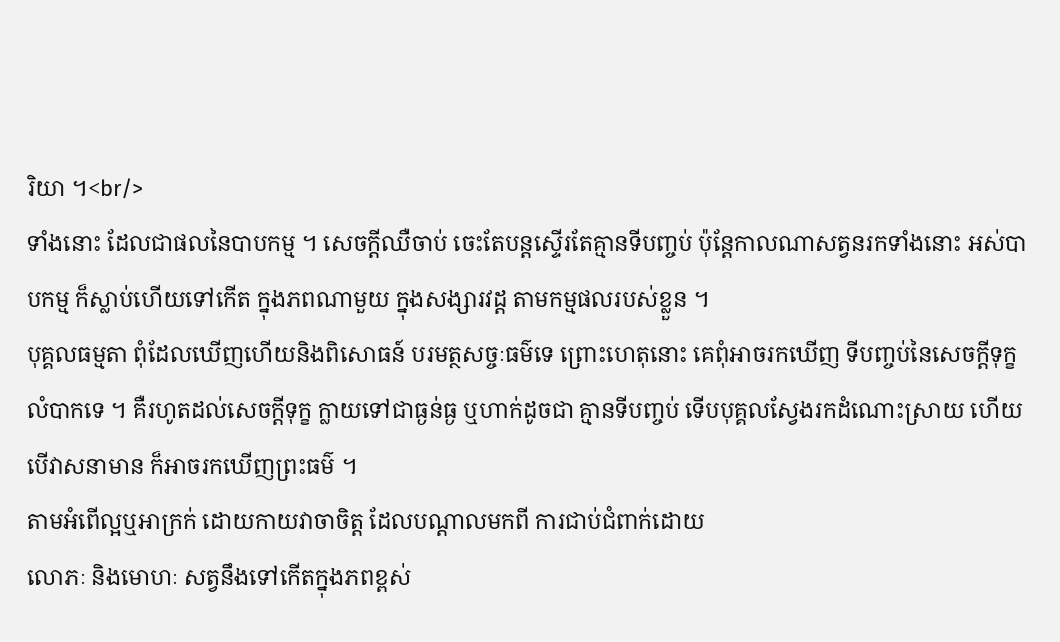រិយា ។<br/>
ទាំងនោះ ដែលជាផលនៃបាបកម្ម ។ សេចក្តីឈឺចាប់ ចេះតែបន្តស្ទើរតែគ្មានទីបញ្ចប់ ប៉ុន្តែកាលណាសត្វនរកទាំងនោះ អស់បាបកម្ម ក៏ស្លាប់ហើយទៅកើត ក្នុងភពណាមួយ ក្នុងសង្សារវដ្ត តាមកម្មផលរបស់ខ្លួន ។
បុគ្គលធម្មតា ពុំដែលឃើញហើយនិងពិសោធន៍ បរមត្ថសច្ចៈធម៌ទេ ព្រោះហេតុនោះ គេពុំអាចរកឃើញ ទីបញ្ចប់នៃសេចក្តីទុក្ខលំបាកទេ ។ គឺរហូតដល់សេចក្តីទុក្ខ ក្លាយទៅជាធ្ងន់ធ្ង ឬហាក់ដូចជា គ្មានទីបញ្ចប់ ទើបបុគ្គលស្វែងរកដំណោះស្រាយ ហើយបើវាសនាមាន ក៏អាចរកឃើញព្រះធម៌ ។
តាមអំពើល្អឬអាក្រក់ ដោយកាយវាចាចិត្ត ដែលបណ្តាលមកពី ការជាប់ជំពាក់ដោយ
លោភៈ និងមោហៈ សត្វនឹងទៅកើតក្នុងភពខ្ពស់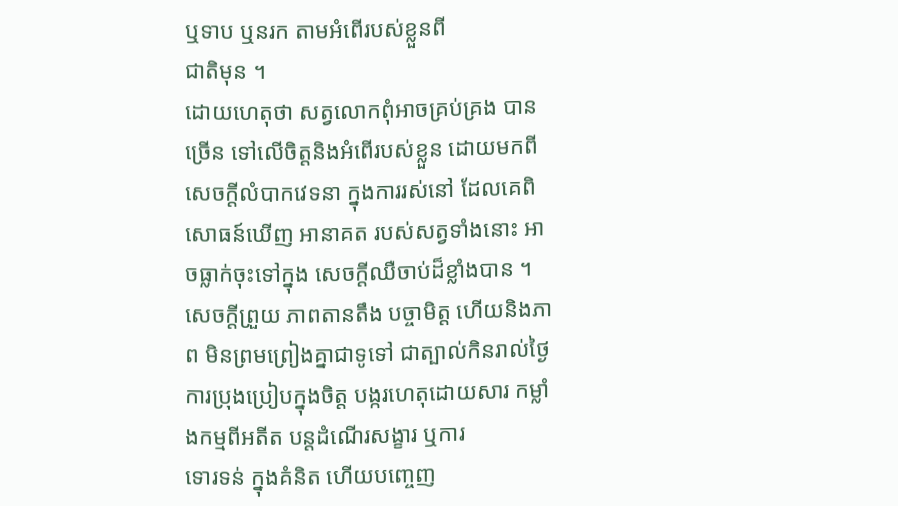ឬទាប ឬនរក តាមអំពើរបស់ខ្លួនពី
ជាតិមុន ។
ដោយហេតុថា សត្វលោកពុំអាចគ្រប់គ្រង បានច្រើន ទៅលើចិត្តនិងអំពើរបស់ខ្លួន ដោយមកពីសេចក្តីលំបាកវេទនា ក្នុងការរស់នៅ ដែលគេពិសោធន៍ឃើញ អានាគត របស់សត្វទាំងនោះ អាចធ្លាក់ចុះទៅក្នុង សេចក្តីឈឺចាប់ដ៏ខ្លាំងបាន ។ សេចក្តីព្រួយ ភាពតានតឹង បច្ចាមិត្ត ហើយនិងភាព មិនព្រមព្រៀងគ្នាជាទូទៅ ជាត្បាល់កិនរាល់ថ្ងៃ
ការប្រុងប្រៀបក្នុងចិត្ត បង្ករហេតុដោយសារ កម្លាំងកម្មពីអតីត បន្តដំណើរសង្ខារ ឬការ
ទោរទន់ ក្នុងគំនិត ហើយបញ្ចេញ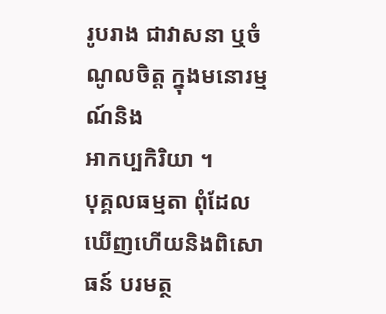រូបរាង ជាវាសនា ឬចំណូលចិត្ត ក្នុងមនោរម្មណ៍និង
អាកប្បកិរិយា ។
បុគ្គលធម្មតា ពុំដែលឃើញហើយនិងពិសោធន៍ បរមត្ថ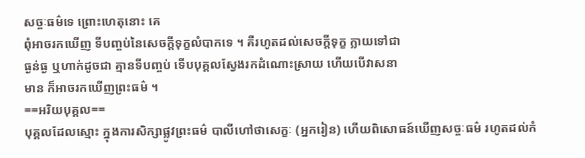សច្ចៈធម៌ទេ ព្រោះហេតុនោះ គេ
ពុំអាចរកឃើញ ទីបញ្ចប់នៃសេចក្តីទុក្ខលំបាកទេ ។ គឺរហូតដល់សេចក្តីទុក្ខ ក្លាយទៅជា
ធ្ងន់ធ្ង ឬហាក់ដូចជា គ្មានទីបញ្ចប់ ទើបបុគ្គលស្វែងរកដំណោះស្រាយ ហើយបើវាសនា
មាន ក៏អាចរកឃើញព្រះធម៌ ។
==អរិយបុគ្គល==
បុគ្គលដែលស្មោះ ក្នុងការសិក្សាផ្លូវព្រះធម៌ បាលីហៅថាសេក្ខៈ (អ្នករៀន) ហើយពិសោធន៍ឃើញសច្ចៈធម៌ រហូតដល់កំ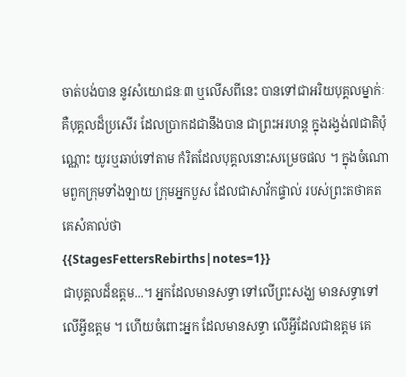ចាត់បង់បាន នូវសំយោជនៈ៣ ឬលើសពីនេះ បានទៅជាអរិយបុគ្គលម្នាក់ៈ គឺបុគ្គលដ៏ប្រសើរ ដែលប្រាកដជានឹងបាន ជាព្រះអរហន្ត ក្នុងរង្វង់៧ជាតិប៉ុណ្ណោះ យូរឬឆាប់ទៅតាម កំរិតដែលបុគ្គលនោះសម្រេចផល ។ ក្នុងចំណោមពួកក្រុមទាំងឡាយ ក្រុមអ្នកបួស ដែលជាសាវ័កផ្ទាល់ របស់ព្រះតថាគត គេសំគាល់ថា
{{StagesFettersRebirths|notes=1}}
ជាបុគ្គលដ៏ឧត្តម...។ អ្នកដែលមានសទ្ធា ទៅលើព្រះសង្ឃ មានសទ្ធាទៅលើអ្វីឧត្តម ។ ហើយចំពោះអ្នក ដែលមានសទ្ធា លើអ្វីដែលជាឧត្តម គេ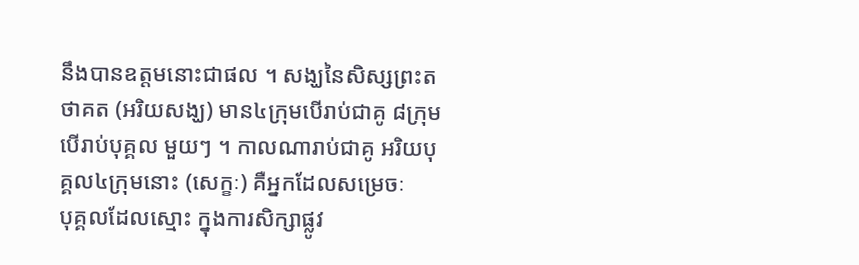នឹងបានឧត្តមនោះជាផល ។ សង្ឃនៃសិស្សព្រះតថាគត (អរិយសង្ឃ) មាន៤ក្រុមបើរាប់ជាគូ ៨ក្រុមបើរាប់បុគ្គល មួយៗ ។ កាលណារាប់ជាគូ អរិយបុគ្គល៤ក្រុមនោះ (សេក្ខៈ) គឺអ្នកដែលសម្រេចៈ
បុគ្គលដែលស្មោះ ក្នុងការសិក្សាផ្លូវ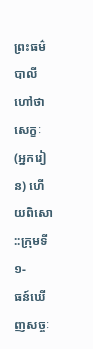ព្រះធម៌ បាលីហៅថាសេក្ខៈ (អ្នករៀន) ហើយពិសោ
::ក្រុមទី១-
ធន៍ឃើញសច្ចៈ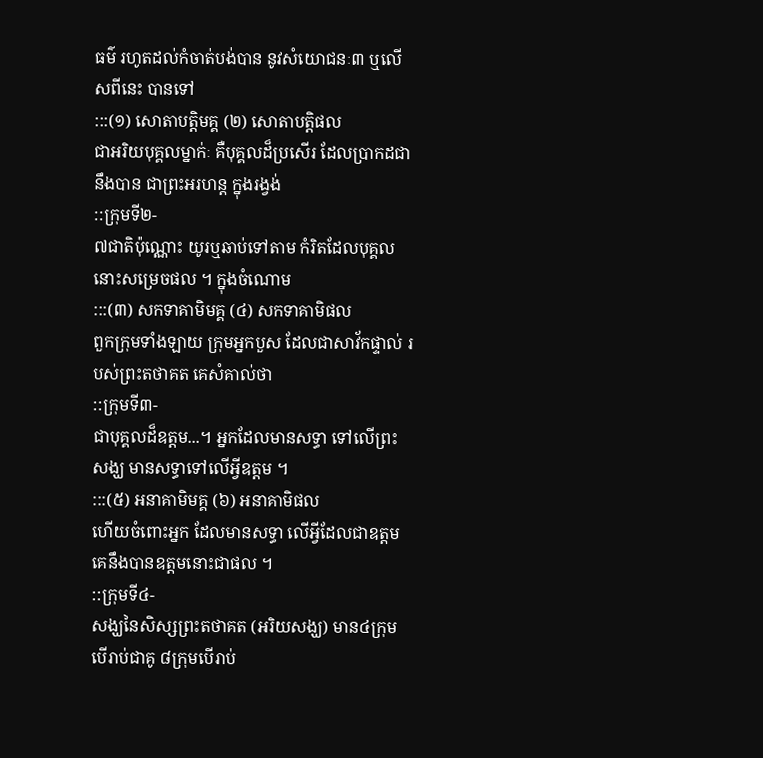ធម៌ រហូតដល់កំចាត់បង់បាន នូវសំយោជនៈ៣ ឬលើសពីនេះ បានទៅ
:::(១) សោតាបត្តិមគ្គ (២) សោតាបត្តិផល
ជាអរិយបុគ្គលម្នាក់ៈ គឺបុគ្គលដ៏ប្រសើរ ដែលប្រាកដជានឹងបាន ជាព្រះអរហន្ត ក្នុងរង្វង់
::ក្រុមទី២-
៧ជាតិប៉ុណ្ណោះ យូរឬឆាប់ទៅតាម កំរិតដែលបុគ្គលនោះសម្រេចផល ។ ក្នុងចំណោម
:::(៣) សកទាគាមិមគ្គ (៤) សកទាគាមិផល
ពួកក្រុមទាំងឡាយ ក្រុមអ្នកបួស ដែលជាសាវ័កផ្ទាល់ របស់ព្រះតថាគត គេសំគាល់ថា
::ក្រុមទី៣-
ជាបុគ្គលដ៏ឧត្តម...។ អ្នកដែលមានសទ្ធា ទៅលើព្រះសង្ឃ មានសទ្ធាទៅលើអ្វីឧត្តម ។
:::(៥) អនាគាមិមគ្គ (៦) អនាគាមិផល
ហើយចំពោះអ្នក ដែលមានសទ្ធា លើអ្វីដែលជាឧត្តម គេនឹងបានឧត្តមនោះជាផល ។
::ក្រុមទី៤-
សង្ឃនៃសិស្សព្រះតថាគត (អរិយសង្ឃ) មាន៤ក្រុមបើរាប់ជាគូ ៨ក្រុមបើរាប់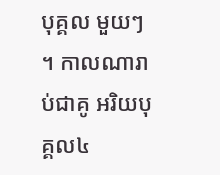បុគ្គល មួយៗ ។ កាលណារាប់ជាគូ អរិយបុគ្គល៤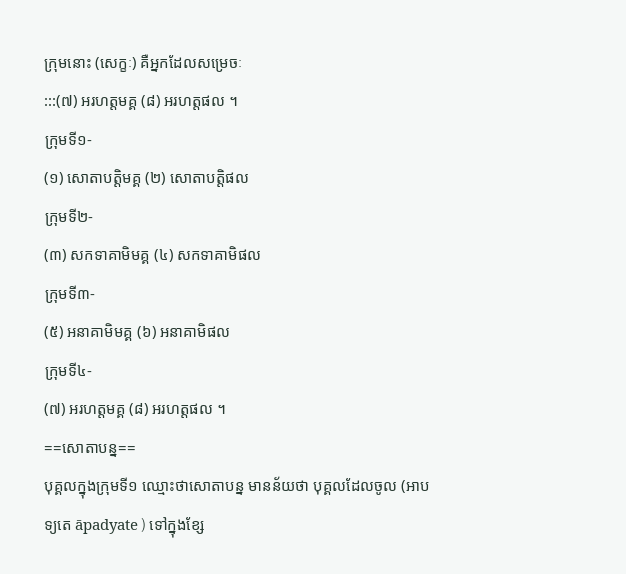ក្រុមនោះ (សេក្ខៈ) គឺអ្នកដែលសម្រេចៈ
:::(៧) អរហត្តមគ្គ (៨) អរហត្តផល ។
ក្រុមទី១-
(១) សោតាបត្តិមគ្គ (២) សោតាបត្តិផល
ក្រុមទី២-
(៣) សកទាគាមិមគ្គ (៤) សកទាគាមិផល
ក្រុមទី៣-
(៥) អនាគាមិមគ្គ (៦) អនាគាមិផល
ក្រុមទី៤-
(៧) អរហត្តមគ្គ (៨) អរហត្តផល ។
==សោតាបន្ន==
បុគ្គលក្នុងក្រុមទី១ ឈ្មោះថាសោតាបន្ន មានន័យថា បុគ្គលដែលចូល (អាបទ្យតេ āpadyate ) ទៅក្នុងខ្សែ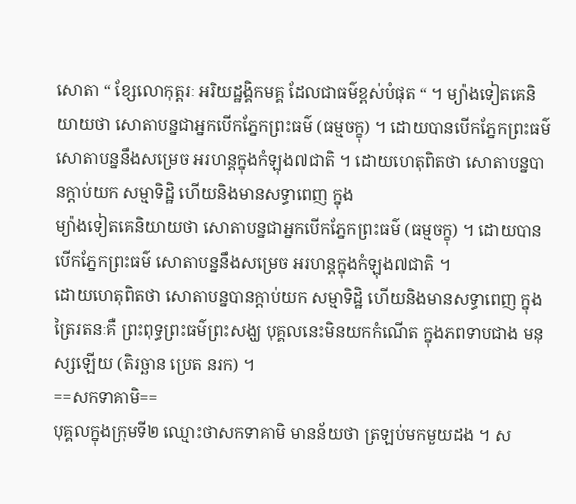សោតា “ ខ្សែលោកុត្តរៈ អរិយដ្ឋង្គិកមគ្គ ដែលជាធម៌ខ្ពស់បំផុត “ ។ ម្យ៉ាងទៀតគេនិយាយថា សោតាបន្នជាអ្នកបើកភ្នែកព្រះធម៌ (ធម្មចក្ខុ) ។ ដោយបានបើកភ្នែកព្រះធម៌ សោតាបន្ននឹងសម្រេច អរហន្តក្នុងកំឡុង៧ជាតិ ។ ដោយហេតុពិតថា សោតាបន្នបានក្តាប់យក សម្មាទិដ្ឋិ ហើយនិងមានសទ្ធាពេញ ក្នុង
ម្យ៉ាងទៀតគេនិយាយថា សោតាបន្នជាអ្នកបើកភ្នែកព្រះធម៌ (ធម្មចក្ខុ) ។ ដោយបាន
បើកភ្នែកព្រះធម៌ សោតាបន្ននឹងសម្រេច អរហន្តក្នុងកំឡុង៧ជាតិ ។
ដោយហេតុពិតថា សោតាបន្នបានក្តាប់យក សម្មាទិដ្ឋិ ហើយនិងមានសទ្ធាពេញ ក្នុង
ត្រៃរតនៈគឺ ព្រះពុទ្ធព្រះធម៌ព្រះសង្ឃ បុគ្គលនេះមិនយកកំណើត ក្នុងភពទាបជាង មនុស្សឡើយ (តិរច្ឆាន ប្រេត នរក) ។
==សកទាគាមិ==
បុគ្គលក្នុងក្រុមទី២ ឈ្មោះថាសកទាគាមិ មានន័យថា ត្រឡប់មកមួយដង ។ ស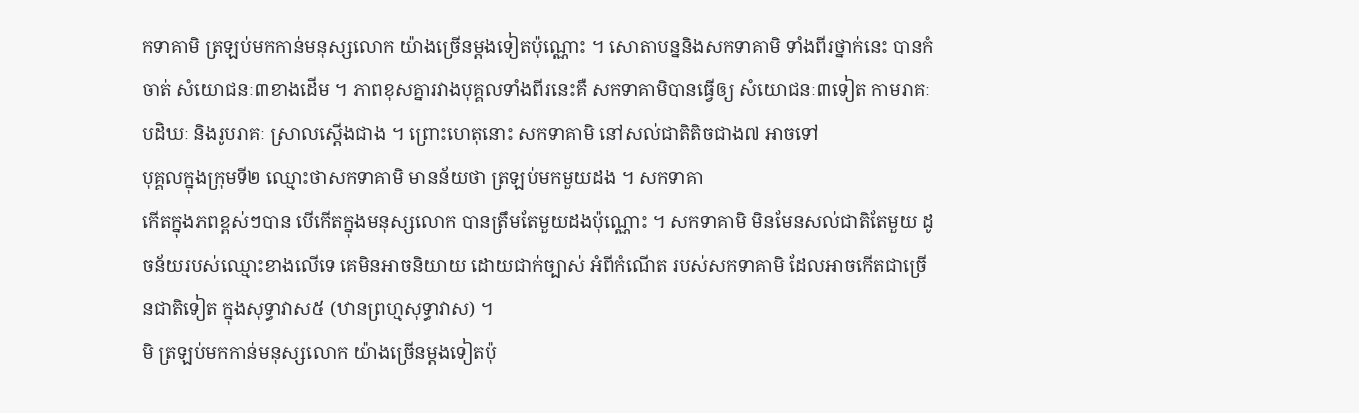កទាគាមិ ត្រឡប់មកកាន់មនុស្សលោក យ៉ាងច្រើនម្តងទៀតប៉ុណ្ណោះ ។ សោតាបន្ននិងសកទាគាមិ ទាំងពីរថ្នាក់នេះ បានកំចាត់ សំយោជនៈ៣ខាងដើម ។ ភាពខុសគ្នារវាងបុគ្គលទាំងពីរនេះគឺ សកទាគាមិបានធ្វើឲ្យ សំយោជនៈ៣ទៀត កាមរាគៈ បដិឃៈ និងរូបរាគៈ ស្រាលស្តើងជាង ។ ព្រោះហេតុនោះ សកទាគាមិ នៅសល់ជាតិតិចជាង៧ អាចទៅ
បុគ្គលក្នុងក្រុមទី២ ឈ្មោះថាសកទាគាមិ មានន័យថា ត្រឡប់មកមួយដង ។ សកទាគា
កើតក្នុងភពខ្ពស់ៗបាន បើកើតក្នុងមនុស្សលោក បានត្រឹមតែមួយដងប៉ុណ្ណោះ ។ សកទាគាមិ មិនមែនសល់ជាតិតែមួយ ដូចន័យរបស់ឈ្មោះខាងលើទេ គេមិនអាចនិយាយ ដោយជាក់ច្បាស់ អំពីកំណើត របស់សកទាគាមិ ដែលអាចកើតជាច្រើនជាតិទៀត ក្នុងសុទ្ធាវាស៥ (ឋានព្រហ្មសុទ្ធាវាស) ។
មិ ត្រឡប់មកកាន់មនុស្សលោក យ៉ាងច្រើនម្តងទៀតប៉ុ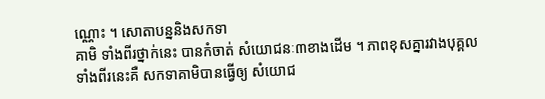ណ្ណោះ ។ សោតាបន្ននិងសកទា
គាមិ ទាំងពីរថ្នាក់នេះ បានកំចាត់ សំយោជនៈ៣ខាងដើម ។ ភាពខុសគ្នារវាងបុគ្គល
ទាំងពីរនេះគឺ សកទាគាមិបានធ្វើឲ្យ សំយោជ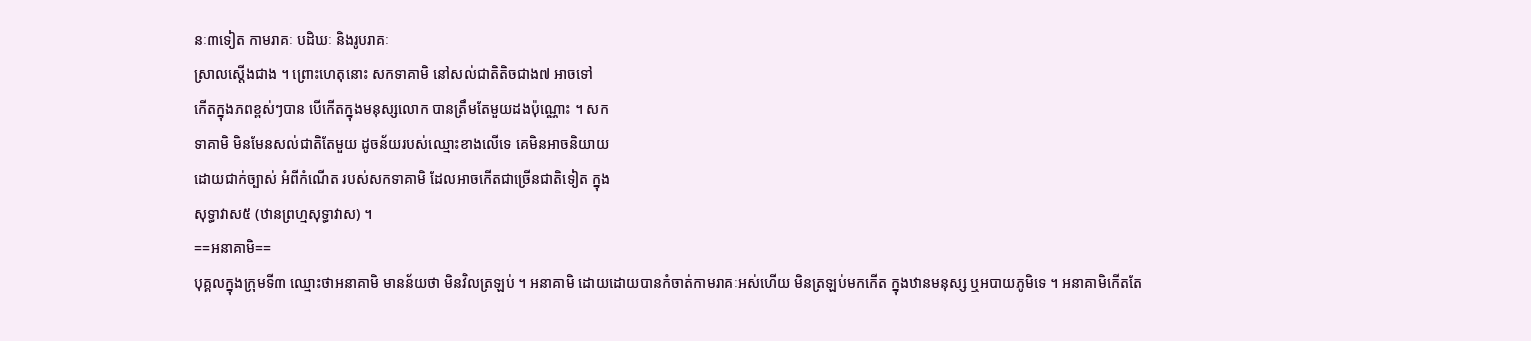នៈ៣ទៀត កាមរាគៈ បដិឃៈ និងរូបរាគៈ
ស្រាលស្តើងជាង ។ ព្រោះហេតុនោះ សកទាគាមិ នៅសល់ជាតិតិចជាង៧ អាចទៅ
កើតក្នុងភពខ្ពស់ៗបាន បើកើតក្នុងមនុស្សលោក បានត្រឹមតែមួយដងប៉ុណ្ណោះ ។ សក
ទាគាមិ មិនមែនសល់ជាតិតែមួយ ដូចន័យរបស់ឈ្មោះខាងលើទេ គេមិនអាចនិយាយ
ដោយជាក់ច្បាស់ អំពីកំណើត របស់សកទាគាមិ ដែលអាចកើតជាច្រើនជាតិទៀត ក្នុង
សុទ្ធាវាស៥ (ឋានព្រហ្មសុទ្ធាវាស) ។
==អនាគាមិ==
បុគ្គលក្នុងក្រុមទី៣ ឈ្មោះថាអនាគាមិ មានន័យថា មិនវិលត្រឡប់ ។ អនាគាមិ ដោយដោយបានកំចាត់កាមរាគៈអស់ហើយ មិនត្រឡប់មកកើត ក្នុងឋានមនុស្ស ឬអបាយភូមិទេ ។ អនាគាមិកើតតែ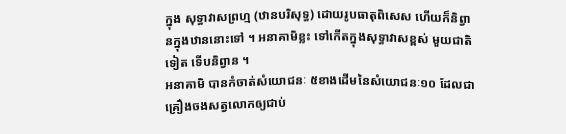ក្នុង សុទ្ធាវាសព្រហ្ម (ឋានបរិសុទ្ធ) ដោយរូបធាតុពិសេស ហើយក៏និព្វានក្នុងឋាននោះទៅ ។ អនាគាមិខ្លះ ទៅកើតក្នុងសុទ្ធាវាសខ្ពស់ មួយជាតិទៀត ទើបនិព្វាន ។
អនាគាមិ បានកំចាត់សំយោជនៈ ៥ខាងដើមនៃសំយោជនៈ១០ ដែលជាគ្រឿងចងសត្វលោកឲ្យជាប់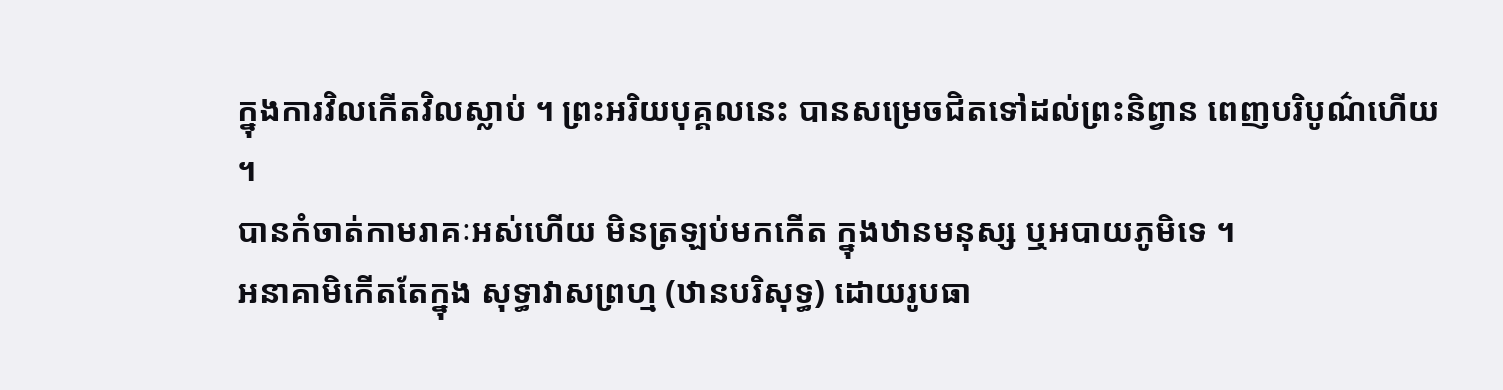ក្នុងការវិលកើតវិលស្លាប់ ។ ព្រះអរិយបុគ្គលនេះ បានសម្រេចជិតទៅដល់ព្រះនិព្វាន ពេញបរិបូណ៌ហើយ ។
បានកំចាត់កាមរាគៈអស់ហើយ មិនត្រឡប់មកកើត ក្នុងឋានមនុស្ស ឬអបាយភូមិទេ ។
អនាគាមិកើតតែក្នុង សុទ្ធាវាសព្រហ្ម (ឋានបរិសុទ្ធ) ដោយរូបធា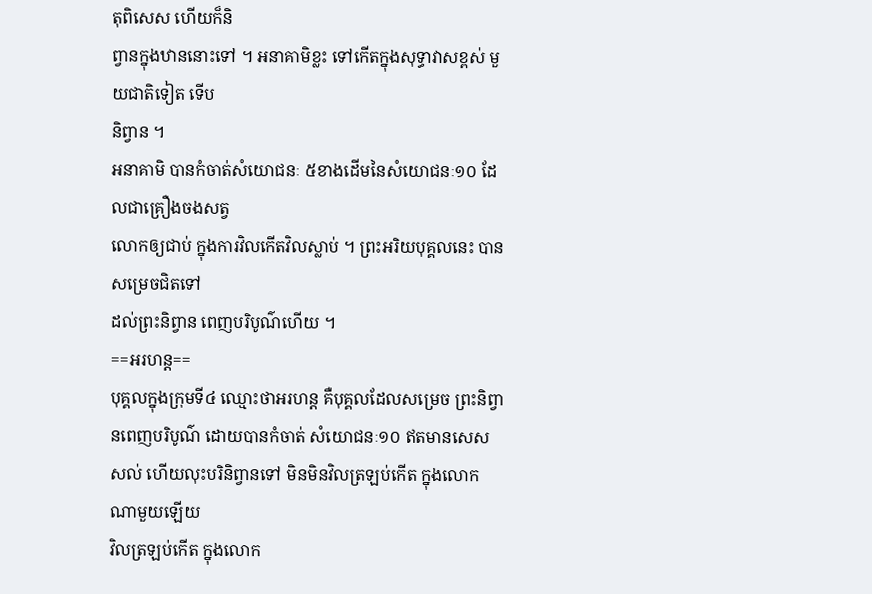តុពិសេស ហើយក៏និ
ព្វានក្នុងឋាននោះទៅ ។ អនាគាមិខ្លះ ទៅកើតក្នុងសុទ្ធាវាសខ្ពស់ មួយជាតិទៀត ទើប
និព្វាន ។
អនាគាមិ បានកំចាត់សំយោជនៈ ៥ខាងដើមនៃសំយោជនៈ១០ ដែលជាគ្រឿងចងសត្វ
លោកឲ្យជាប់ ក្នុងការវិលកើតវិលស្លាប់ ។ ព្រះអរិយបុគ្គលនេះ បានសម្រេចជិតទៅ
ដល់ព្រះនិព្វាន ពេញបរិបូណ៌ហើយ ។
==អរហន្ត==
បុគ្គលក្នុងក្រុមទី៤ ឈ្មោះថាអរហន្ត គឺបុគ្គលដែលសម្រេច ព្រះនិព្វានពេញបរិបូណ៌ ដោយបានកំចាត់ សំយោជនៈ១០ ឥតមានសេសសល់ ហើយលុះបរិនិព្វានទៅ មិនមិនវិលត្រឡប់កើត ក្នុងលោកណាមួយឡើយ
វិលត្រឡប់កើត ក្នុងលោក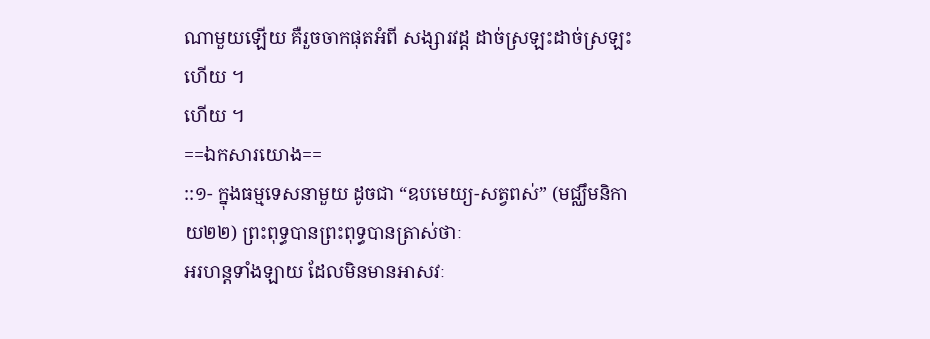ណាមួយឡើយ គឺរួចចាកផុតអំពី សង្សារវដ្ត ដាច់ស្រឡះដាច់ស្រឡះហើយ ។
ហើយ ។
==ឯកសារយោង==
::១- ក្នុងធម្មទេសនាមួយ ដូចជា “ឧបមេយ្យ-សត្វពស់” (មជ្ឈឹមនិកាយ២២) ព្រះពុទ្ធបានព្រះពុទ្ធបានត្រាស់ថាៈ
អរហន្តទាំងឡាយ ដែលមិនមានអាសវៈ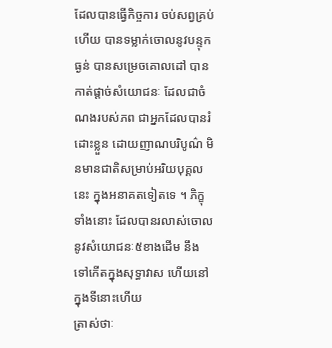ដែលបានធ្វើកិច្ចការ ចប់សព្វគ្រប់ហើយ បានទម្លាក់ចោលនូវបន្ទុកធ្ងន់ បានសម្រេចគោលដៅ បានកាត់ផ្តាច់សំយោជនៈ ដែលជាចំណងរបស់ភព ជាអ្នកដែលបានរំដោះខ្លួន ដោយញាណបរិបូណ៌ មិនមានជាតិសម្រាប់អរិយបុគ្គលនេះ ក្នុងអនាគតទៀតទេ ។ ភិក្ខុទាំងនោះ ដែលបានរលាស់ចោល នូវសំយោជនៈ៥ខាងដើម នឹងទៅកើតក្នុងសុទ្ធាវាស ហើយនៅក្នុងទីនោះហើយ
ត្រាស់ថាៈ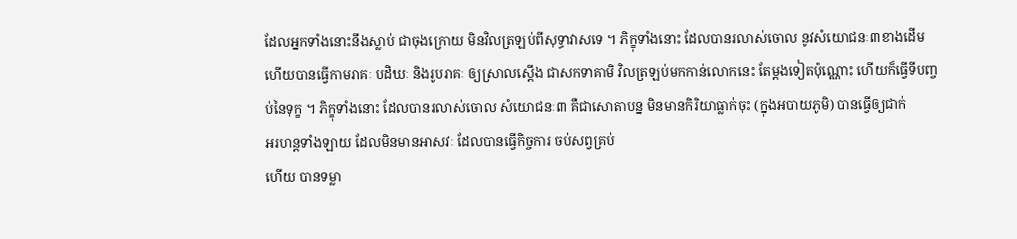ដែលអ្នកទាំងនោះនឹងស្លាប់ ជាចុងក្រោយ មិនវិលត្រឡប់ពីសុទ្ធាវាសទេ ។ ភិក្ខុទាំងនោះ ដែលបានរលាស់ចោល នូវសំយោជនៈ៣ខាងដើម ហើយបានធ្វើកាមរាគៈ បដិឃៈ និងរូបរាគៈ ឲ្យស្រាលស្តើង ជាសកទាគាមិ វិលត្រឡប់មកកាន់លោកនេះ តែម្តងទៀតប៉ុណ្ណោះ ហើយក៏ធ្វើទីបញ្ចប់នៃទុក្ខ ។ ភិក្ខុទាំងនោះ ដែលបានរលាស់ចោល សំយោជនៈ៣ គឺជាសោតាបន្ន មិនមានកិរិយាធ្លាក់ចុះ (ក្នុងអបាយភូមិ) បានធ្វើឲ្យជាក់
អរហន្តទាំងឡាយ ដែលមិនមានអាសវៈ ដែលបានធ្វើកិច្ចការ ចប់សព្វគ្រប់
ហើយ បានទម្លា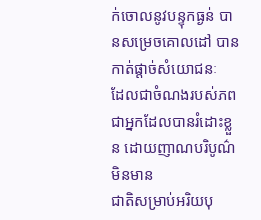ក់ចោលនូវបន្ទុកធ្ងន់ បានសម្រេចគោលដៅ បានកាត់ផ្តាច់សំយោជនៈ
ដែលជាចំណងរបស់ភព ជាអ្នកដែលបានរំដោះខ្លួន ដោយញាណបរិបូណ៌ មិនមាន
ជាតិសម្រាប់អរិយបុ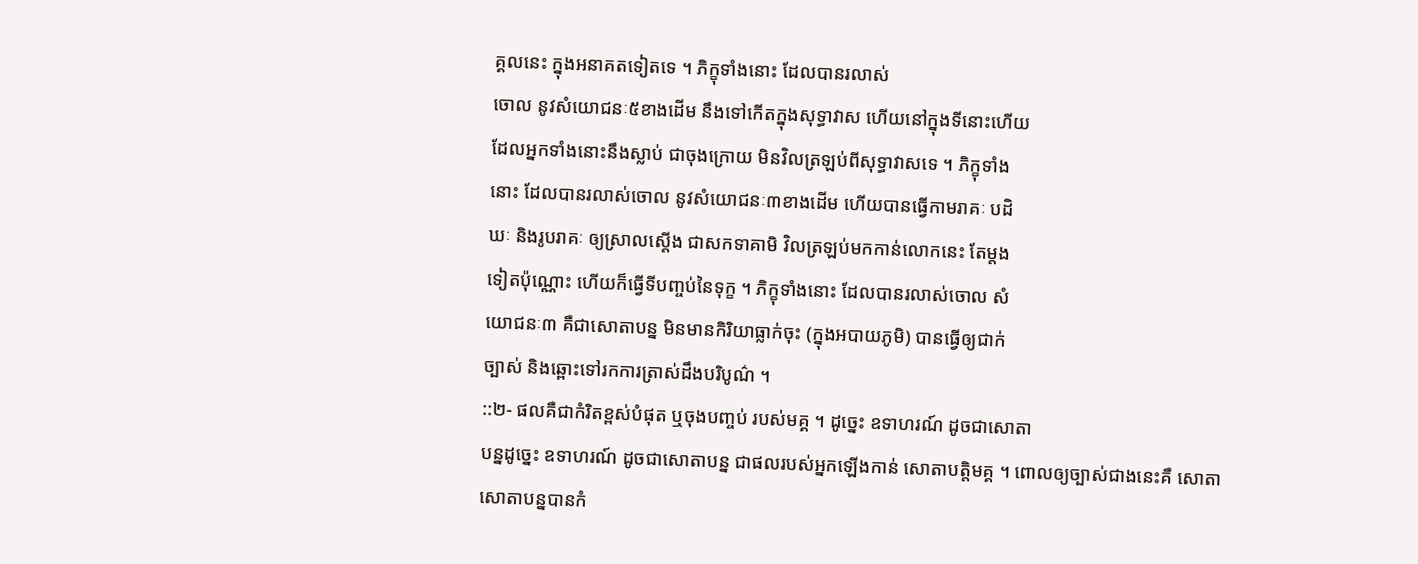គ្គលនេះ ក្នុងអនាគតទៀតទេ ។ ភិក្ខុទាំងនោះ ដែលបានរលាស់
ចោល នូវសំយោជនៈ៥ខាងដើម នឹងទៅកើតក្នុងសុទ្ធាវាស ហើយនៅក្នុងទីនោះហើយ
ដែលអ្នកទាំងនោះនឹងស្លាប់ ជាចុងក្រោយ មិនវិលត្រឡប់ពីសុទ្ធាវាសទេ ។ ភិក្ខុទាំង
នោះ ដែលបានរលាស់ចោល នូវសំយោជនៈ៣ខាងដើម ហើយបានធ្វើកាមរាគៈ បដិ
ឃៈ និងរូបរាគៈ ឲ្យស្រាលស្តើង ជាសកទាគាមិ វិលត្រឡប់មកកាន់លោកនេះ តែម្តង
ទៀតប៉ុណ្ណោះ ហើយក៏ធ្វើទីបញ្ចប់នៃទុក្ខ ។ ភិក្ខុទាំងនោះ ដែលបានរលាស់ចោល សំ
យោជនៈ៣ គឺជាសោតាបន្ន មិនមានកិរិយាធ្លាក់ចុះ (ក្នុងអបាយភូមិ) បានធ្វើឲ្យជាក់
ច្បាស់ និងឆ្ពោះទៅរកការត្រាស់ដឹងបរិបូណ៌ ។
::២- ផលគឺជាកំរិតខ្ពស់បំផុត ឬចុងបញ្ចប់ របស់មគ្គ ។ ដូច្នេះ ឧទាហរណ៍ ដូចជាសោតា
បន្នដូច្នេះ ឧទាហរណ៍ ដូចជាសោតាបន្ន ជាផលរបស់អ្នកឡើងកាន់ សោតាបត្តិមគ្គ ។ ពោលឲ្យច្បាស់ជាងនេះគឺ សោតាសោតាបន្នបានកំ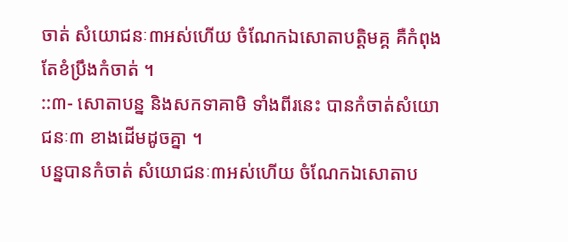ចាត់ សំយោជនៈ៣អស់ហើយ ចំណែកឯសោតាបត្តិមគ្គ គឺកំពុងតែខំប្រឹងកំចាត់ ។
::៣- សោតាបន្ន និងសកទាគាមិ ទាំងពីរនេះ បានកំចាត់សំយោជនៈ៣ ខាងដើមដូចគ្នា ។
បន្នបានកំចាត់ សំយោជនៈ៣អស់ហើយ ចំណែកឯសោតាប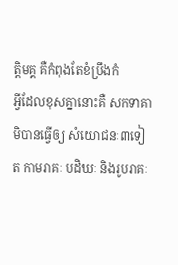ត្តិមគ្គ គឺកំពុងតែខំប្រឹងកំ
អ្វីដែលខុសគ្នានោះគឺ សកទាគាមិបានធ្វើឲ្យ សំយោជនៈ៣ទៀត កាមរាគៈ បដិឃៈ និងរូបរាគៈ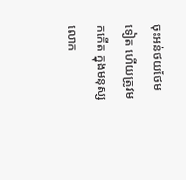ចុះអន់ថយថែមទៀត ហើយត្រូវមកកើត ក្នុងមនុស្សលោក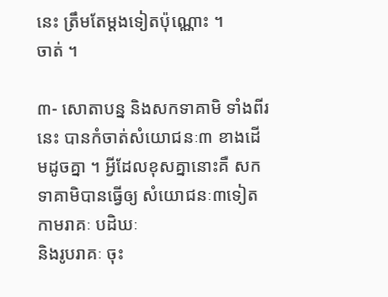នេះ ត្រឹមតែម្តងទៀតប៉ុណ្ណោះ ។
ចាត់ ។

៣- សោតាបន្ន និងសកទាគាមិ ទាំងពីរនេះ បានកំចាត់សំយោជនៈ៣ ខាងដើមដូចគ្នា ។ អ្វីដែលខុសគ្នានោះគឺ សកទាគាមិបានធ្វើឲ្យ សំយោជនៈ៣ទៀត កាមរាគៈ បដិឃៈ
និងរូបរាគៈ ចុះ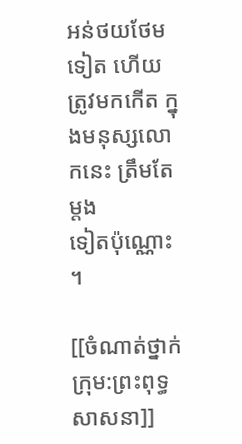អន់ថយថែមទៀត ហើយត្រូវមកកើត ក្នុងមនុស្សលោកនេះ ត្រឹមតែម្តង
ទៀតប៉ុណ្ណោះ ។

[[ចំណាត់ថ្នាក់ក្រុម:ព្រះពុទ្ធសាសនា]]